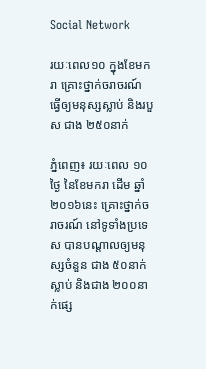Social Network

រយៈពេល១០ ក្នុងខែមករា គ្រោះថ្នាក់ចរាចរណ៍ ធ្វើឲ្យមនុស្សស្លាប់ និងរបួស ជាង ២៥០នាក់

ភ្នំពេញ៖ រយៈពេល ១០ថ្ងៃ នៃខែមករា ដើម ឆ្នាំ២០១៦នេះ គ្រោះថ្នាក់ចរាចរណ៍ នៅទូទាំងប្រទេស បានបណ្តាលឲ្យមនុស្សចំនួន ជាង ៥០នាក់ស្លាប់ និងជាង ២០០នាក់ផ្សេ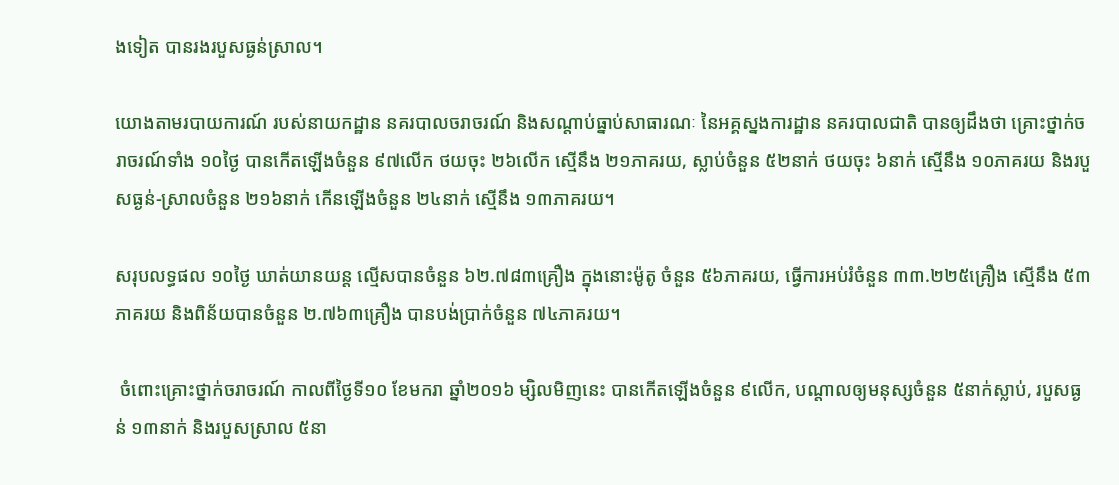ងទៀត បានរងរបួសធ្ងន់ស្រាល។

យោងតាមរបាយការណ៍ របស់នាយកដ្ឋាន នគរបាលចរាចរណ៍ និងសណ្តាប់ធ្នាប់សាធារណៈ នៃអគ្គស្នងការដ្ឋាន នគរបាលជាតិ បានឲ្យដឹងថា គ្រោះថ្នាក់ចរាចរណ៍ទាំង ១០ថ្ងៃ បានកើតឡើងចំនួន ៩៧លើក ថយចុះ ២៦លើក ស្មើនឹង ២១ភាគរយ, ស្លាប់ចំនួន ៥២នាក់ ថយចុះ ៦នាក់ ស្មើនឹង ១០ភាគរយ និងរបួសធ្ងន់-ស្រាលចំនួន ២១៦នាក់ កើនឡើងចំនួន ២៤នាក់ ស្មើនឹង ១៣ភាគរយ។

សរុបលទ្ធផល ១០ថ្ងៃ ឃាត់យានយន្ត ល្មើសបានចំនួន ៦២.៧៨៣គ្រឿង ក្នុងនោះម៉ូតូ ចំនួន ៥៦ភាគរយ, ធ្វើការអប់រំចំនួន ៣៣.២២៥គ្រឿង ស្មើនឹង ៥៣ភាគរយ និងពិន័យបានចំនួន ២.៧៦៣គ្រឿង បានបង់ប្រាក់ចំនួន ៧៤ភាគរយ។

 ចំពោះគ្រោះថ្នាក់ចរាចរណ៍ កាលពីថ្ងៃទី១០ ខែមករា ឆ្នាំ២០១៦ ម្សិលមិញនេះ បានកើតឡើងចំនួន ៩លើក, បណ្តាលឲ្យមនុស្សចំនួន ៥នាក់ស្លាប់, របួសធ្ងន់ ១៣នាក់ និងរបួសស្រាល ៥នា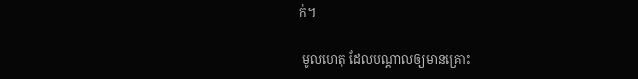ក់។

 មូលហេតុ ដែលបណ្តាលឲ្យមានគ្រោះ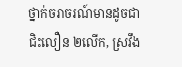ថ្នាក់ចរាចរណ៍មានដូចជា ជិះលឿន ២លើក, ស្រវឹង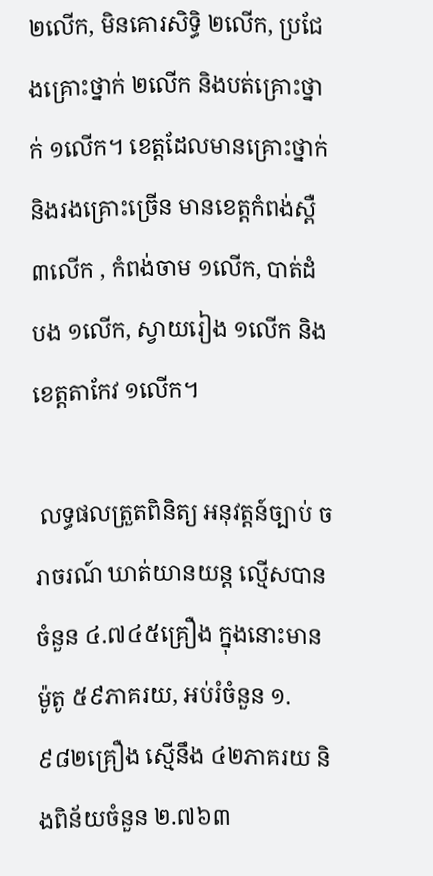២លើក, មិនគោរសិទ្ធិ ២លើក, ប្រជែងគ្រោះថ្នាក់ ២លើក និងបត់គ្រោះថ្នាក់ ១លើក។ ខេត្តដែលមានគ្រោះថ្នាក់ និងរងគ្រោះច្រើន មានខេត្តកំពង់ស្ពឺ ៣លើក , កំពង់ចាម ១លើក, បាត់ដំបង ១លើក, ស្វាយរៀង ១លើក និងខេត្តតាកែវ ១លើក។

 លទ្ធផលត្រួតពិនិត្យ អនុវត្តន៍ច្បាប់ ចរាចរណ៍ ឃាត់យានយន្ត ល្មើសបានចំនួន ៤.៧៤៥គ្រឿង ក្នុងនោះមានម៉ូតូ ៥៩ភាគរយ, អប់រំចំនួន ១.៩៨២គ្រឿង ស្មើនឹង ៤២ភាគរយ និងពិន័យចំនួន ២.៧៦៣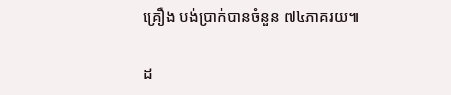គ្រឿង បង់ប្រាក់បានចំនួន ៧៤ភាគរយ៕

ដ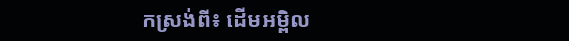កស្រង់ពី៖ ដើមអម្ពិល